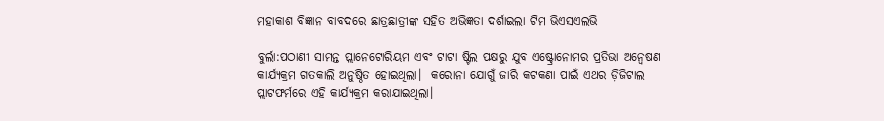ମହାକାଶ ବିଜ୍ଞାନ ବାବଦରେ ଛାତ୍ରଛାତ୍ରୀଙ୍କ ସହିତ ଅଭିଜ୍ଞତା ଦର୍ଶାଇଲା ଟିମ ଭିଏସଏଲଭି

ବୁର୍ଲା:ପଠାଣୀ ସାମନ୍ତ ପ୍ଲାନେଟୋରିୟମ ଏବଂ ଟାଟା ଷ୍ଟିଲ ପକ୍ଷରୁ ଯୁବ ଏଷ୍ଟ୍ରୋନୋମର ପ୍ରତିଭା ଅନ୍ୱେଷଣ କାର୍ଯ୍ୟକ୍ରମ ଗତକାଲି ଅନୁଷ୍ଠିତ ହୋଇଥିଲା।  କରୋନା ଯୋଗୁଁ ଜାରି କଟକଣା ପାଇଁ ଏଥର ଡ଼ିଜିଟାଲ ପ୍ଲାଟଫର୍ମରେ ଏହି କାର୍ଯ୍ୟକ୍ରମ କରାଯାଇଥିଲା।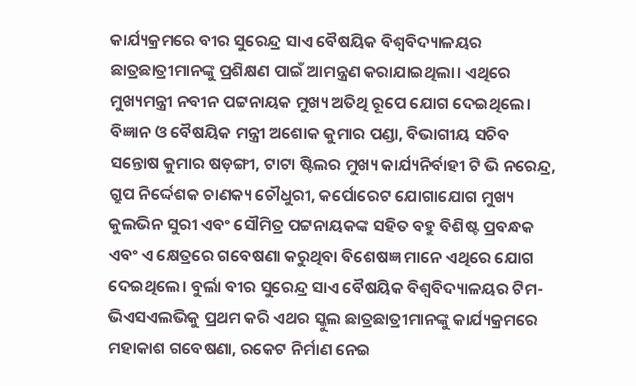କାର୍ଯ୍ୟକ୍ରମରେ ବୀର ସୁରେନ୍ଦ୍ର ସାଏ ବୈଷୟିକ ବିଶ୍ୱବିଦ୍ୟାଳୟର ଛାତ୍ରଛାତ୍ରୀମାନଙ୍କୁ ପ୍ରଶିକ୍ଷଣ ପାଇଁ ଆମନ୍ତ୍ରଣ କରାଯାଇଥିଲା। ଏଥିରେ ମୁଖ୍ୟମନ୍ତ୍ରୀ ନବୀନ ପଟ୍ଟନାୟକ ମୁଖ୍ୟ ଅତିଥି ରୂପେ ଯୋଗ ଦେଇଥିଲେ। ବିଜ୍ଞାନ ଓ ବୈଷୟିକ ମନ୍ତ୍ରୀ ଅଶୋକ କୁମାର ପଣ୍ଡା, ବିଭାଗୀୟ ସଚିବ ସନ୍ତୋଷ କୁମାର ଷଡ଼ଙ୍ଗୀ, ଟାଟା ଷ୍ଟିଲର ମୁଖ୍ୟ କାର୍ଯ୍ୟନିର୍ବାହୀ ଟି ଭି ନରେନ୍ଦ୍ର, ଗ୍ରୁପ ନିର୍ଦ୍ଦେଶକ ଚାଣକ୍ୟ ଚୌଧୁରୀ, କର୍ପୋରେଟ ଯୋଗାଯୋଗ ମୁଖ୍ୟ କୁଲଭିନ ସୁରୀ ଏବଂ ସୌମିତ୍ର ପଟ୍ଟନାୟକଙ୍କ ସହିତ ବହୁ ବିଶିଷ୍ଟ ପ୍ରବନ୍ଧକ ଏବଂ ଏ କ୍ଷେତ୍ରରେ ଗବେଷଣା କରୁଥିବା ବିଶେଷଜ୍ଞ ମାନେ ଏଥିରେ ଯୋଗ ଦେଇଥିଲେ। ବୁର୍ଲା ବୀର ସୁରେନ୍ଦ୍ର ସାଏ ବୈଷୟିକ ବିଶ୍ୱବିଦ୍ୟାଳୟର ଟିମ-ଭିଏସଏଲଭିକୁ ପ୍ରଥମ କରି ଏଥର ସ୍କୁଲ ଛାତ୍ରଛାତ୍ରୀମାନଙ୍କୁ କାର୍ଯ୍ୟକ୍ରମରେ ମହାକାଶ ଗବେଷଣା, ରକେଟ ନିର୍ମାଣ ନେଇ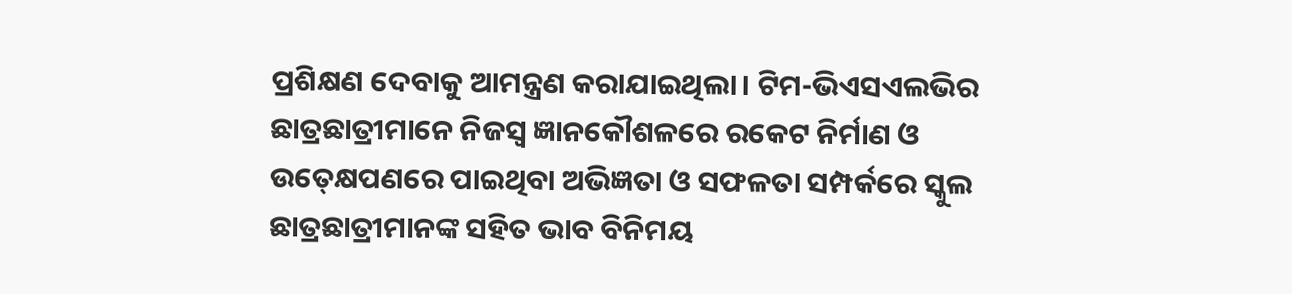ପ୍ରଶିକ୍ଷଣ ଦେବାକୁ ଆମନ୍ତ୍ରଣ କରାଯାଇଥିଲା। ଟିମ-ଭିଏସଏଲଭିର ଛାତ୍ରଛାତ୍ରୀମାନେ ନିଜସ୍ୱ ଜ୍ଞାନକୌଶଳରେ ରକେଟ ନିର୍ମାଣ ଓ ଉତ୍‍କ୍ଷେପଣରେ ପାଇଥିବା ଅଭିଜ୍ଞତା ଓ ସଫଳତା ସମ୍ପର୍କରେ ସ୍କୁଲ ଛାତ୍ରଛାତ୍ରୀମାନଙ୍କ ସହିତ ଭାବ ବିନିମୟ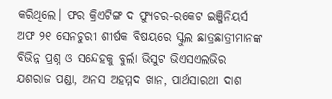କରିଥିଲେ। ଫର କ୍ରିଏଟିଙ୍ଗ ଦ ଫ୍ୟୁଚର-ରକେଟ ଇଞ୍ଜିନିୟର୍ସ ଅଫ ୨୧ ସେନଚୁରୀ ଶୀର୍ଷକ ବିଷୟରେ ସ୍କୁଲ ଛାତ୍ରଛାତ୍ରୀମାନଙ୍କ ବିଭିନ୍ନ ପ୍ରଶ୍ନ ଓ ସନ୍ଦେହକୁ ବୁର୍ଲା ଭିସୁଟ ଭିଏସଏଲଭିର ଯଶରାଜ ପଣ୍ଡା, ଅନସ ଅହମ୍ମଦ ଖାନ, ପାର୍ଥସାରଥୀ ଦାଶ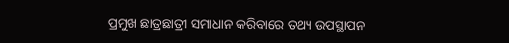ପ୍ରମୁଖ ଛାତ୍ରଛାତ୍ରୀ ସମାଧାନ କରିବାରେ ତଥ୍ୟ ଉପସ୍ଥାପନ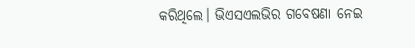କରିଥିଲେ। ଭିଏସଏଲଭିର ଗବେଷଣା ନେଇ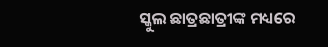ସ୍କୁଲ ଛାତ୍ରଛାତ୍ରୀଙ୍କ ମଧ୍ୟରେ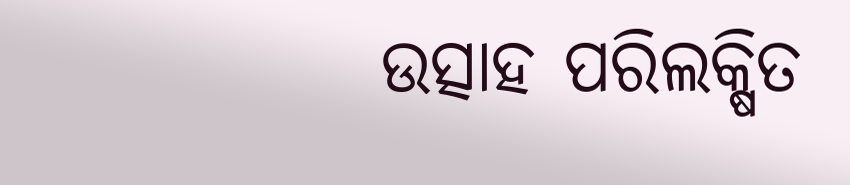ଉତ୍ସାହ ପରିଲକ୍ଷିତ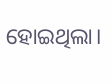ହୋଇଥିଲା।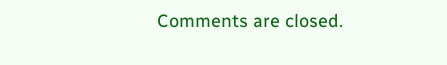Comments are closed.